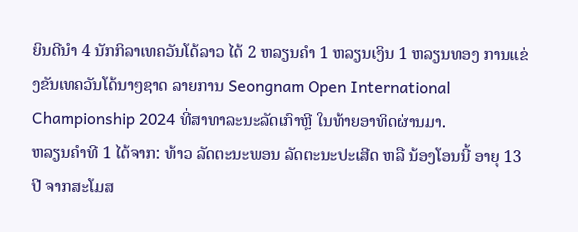ຍິນດີນຳ 4 ນັກກິລາເທຄວັນໂດ້ລາວ ໄດ້ 2 ຫລຽນຄຳ 1 ຫລຽນເງິນ 1 ຫລຽນທອງ ການແຂ່ງຂັນເທຄວັນໂດ້ນາໆຊາດ ລາຍການ Seongnam Open International Championship 2024 ທີ່ສາທາລະນະລັດເກົາຫຼີ ໃນທ້າຍອາທິດຜ່ານມາ.
ຫລຽນຄຳທີ 1 ໄດ້ຈາກ: ທ້າວ ລັດຕະນະພອນ ລັດຕະນະປະເສີດ ຫລື ນ້ອງໂອນນີ້ ອາຍຸ 13 ປີ ຈາກສະໂມສ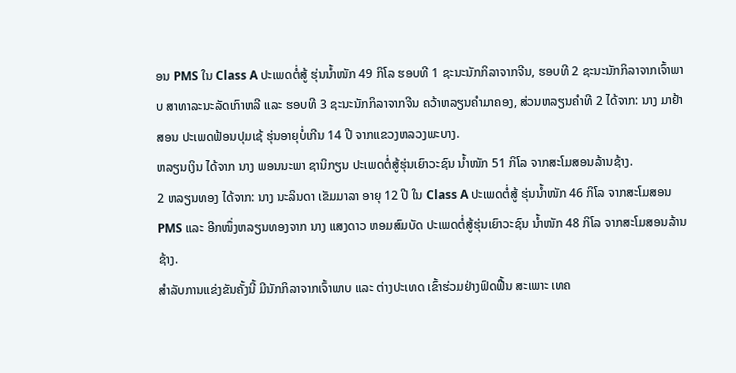ອນ PMS ໃນ Class A ປະເພດຕໍ່ສູ້ ຮຸ່ນນໍ້າໜັກ 49 ກິໂລ ຮອບທີ 1 ຊະນະນັກກິລາຈາກຈີນ, ຮອບທີ 2 ຊະນະນັກກິລາຈາກເຈົ້າພາບ ສາທາລະນະລັດເກົາຫລີ ແລະ ຮອບທີ 3 ຊະນະນັກກິລາຈາກຈີນ ຄວ້າຫລຽນຄຳມາຄອງ, ສ່ວນຫລຽນຄຳທີ 2 ໄດ້ຈາກ: ນາງ ມາຢ້າ ສອນ ປະເພດຟ້ອນປຸມເຊ້ ຮຸ່ນອາຍຸບໍ່ເກີນ 14 ປີ ຈາກແຂວງຫລວງພະບາງ.
ຫລຽນເງິນ ໄດ້ຈາກ ນາງ ພອນນະພາ ຊານິກຽນ ປະເພດຕໍ່ສູ້ຮຸ່ນເຍົາວະຊົນ ນໍ້າໜັກ 51 ກິໂລ ຈາກສະໂມສອນລ້ານຊ້າງ.
2 ຫລຽນທອງ ໄດ້ຈາກ: ນາງ ນະລິນດາ ເຂັມມາລາ ອາຍຸ 12 ປີ ໃນ Class A ປະເພດຕໍ່ສູ້ ຮຸ່ນນໍ້າໜັກ 46 ກິໂລ ຈາກສະໂມສອນ PMS ແລະ ອີກໜຶ່ງຫລຽນທອງຈາກ ນາງ ແສງດາວ ຫອມສົມບັດ ປະເພດຕໍ່ສູ້ຮຸ່ນເຍົາວະຊົນ ນໍ້າໜັກ 48 ກິໂລ ຈາກສະໂມສອນລ້ານຊ້າງ.
ສຳລັບການແຂ່ງຂັນຄັ້ງນີ້ ມີນັກກິລາຈາກເຈົ້າພາບ ແລະ ຕ່າງປະເທດ ເຂົ້າຮ່ວມຢ່າງຟົດຟື້ນ ສະເພາະ ເທຄ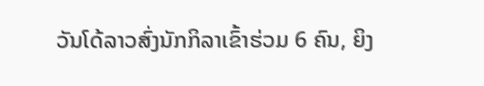ວັນໂດ້ລາວສົ່ງນັກກິລາເຂົ້າຮ່ວມ 6 ຄົນ, ຍິງ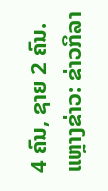4 ຄົນ, ຊາຍ 2 ຄົນ.
ແຫຼາງຂ່າວ: ຂ່າວກິລາ